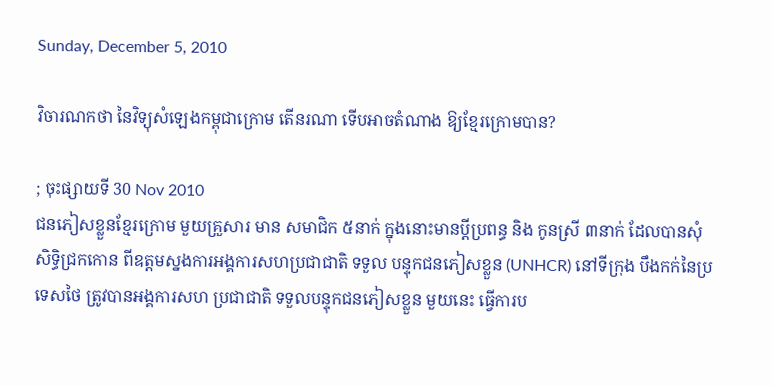Sunday, December 5, 2010

វិចារណកថា នៃវិទ្យុសំឡេងកម្ពុជាក្រោម តើនរណា ទើបអាចតំណាង ឱ្យខ្មែរក្រោមបាន?

; ចុះផ្សាយទី 30 Nov 2010
ជនភៀសខ្លួនខ្មែរក្រោម មួយគ្រួសារ មាន សមាជិក ៥នាក់ ក្នុងនោះមានប្តីប្រពន្ធ និង កូនស្រី ៣នាក់ ដែលបានសុំសិទ្ធិជ្រកកោន ពីឧត្តមស្នងការអង្គការសហប្រជាជាតិ ទទួល បន្ទុកជនភៀសខ្លួន (UNHCR) នៅទីក្រុង បឹងកក់នៃប្រទេសថៃ ត្រូវបានអង្គការសហ ប្រជាជាតិ ទទួលបន្ទុកជនភៀសខ្លួន មួយនេះ ធ្វើការប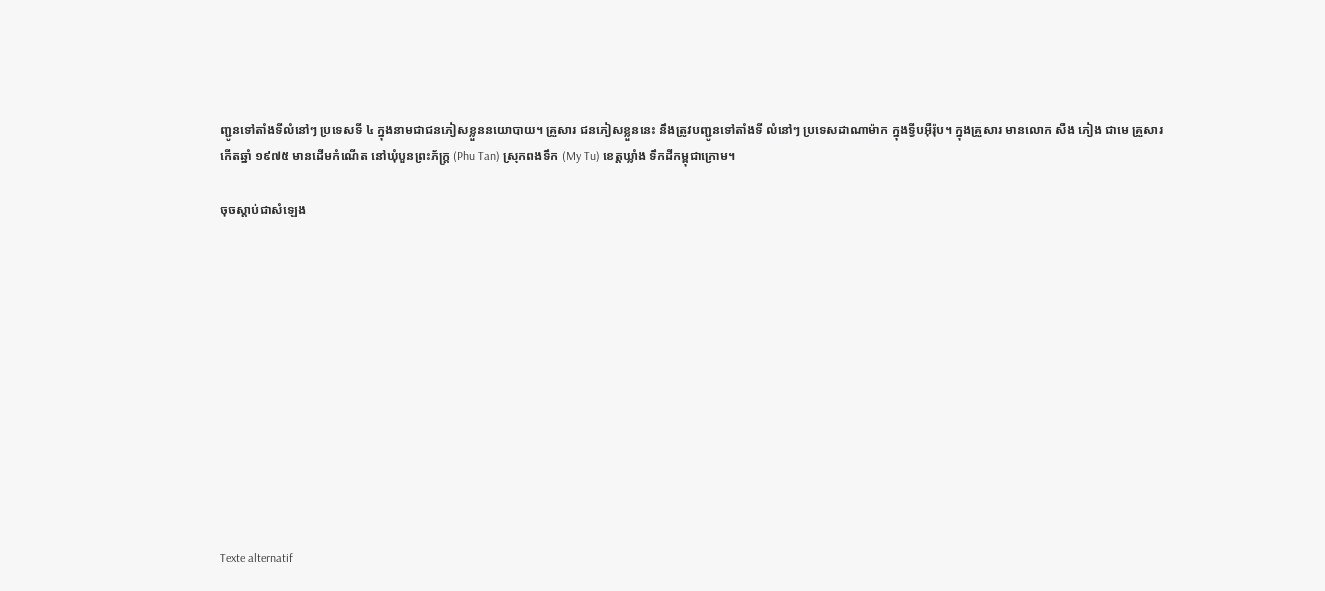ញ្ជូនទៅតាំងទីលំនៅៗ ប្រទេសទី ៤ ក្នុងនាមជាជនភៀសខ្លួននយោបាយ។ គ្រួសារ ជនភៀសខ្លួននេះ នឹងត្រូវបញ្ជូនទៅតាំងទី លំនៅៗ ប្រទេសដាណាម៉ាក ក្នុងទ្វីបអ៊ឺរ៉ុប។ ក្នុងគ្រួសារ មានលោក សឺង ភៀង ជាមេ គ្រួសារ កើតឆ្នាំ ១៩៧៥ មានដើមកំណើត នៅឃុំបួនព្រះភ័ក្រ្ត (Phu Tan) ស្រុកពងទឹក (My Tu) ខេត្តឃ្លាំង ទឹកដីកម្ពុជាក្រោម។

ចុចស្តាប់ជាសំឡេង












Texte alternatif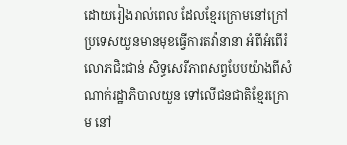ដោយរៀងរាល់ពេល ដែលខ្មែរក្រោមនៅក្រៅប្រទេសយួនមានមុខធ្វើការតវ៉ានានា អំពីអំពើរំលោភជិះជាន់ សិទ្ធសេរីភាពសព្វបែបយ៉ាងពីសំណាក់រដ្ឋាភិបាលយួន ទៅលើជនជាតិខ្មែរក្រោម នៅ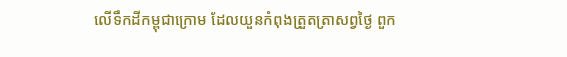លើទឹកដីកម្ពុជាក្រោម ដែលយួនកំពុងត្រួតត្រាសព្វថ្ងៃ ពួក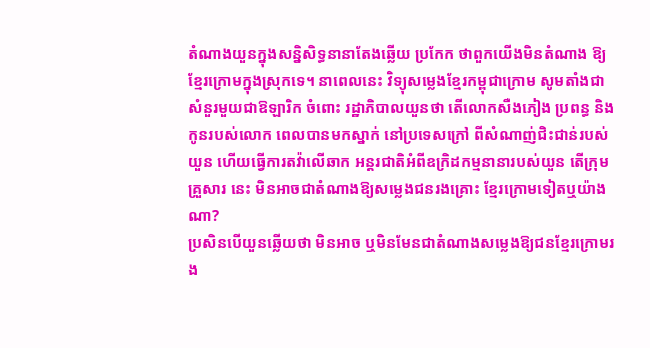តំណាងយួនក្នុងសន្និសិទ្ធនានាតែងឆ្លើយ ប្រកែក ថាពួកយើងមិនតំណាង ឱ្យខ្មែរក្រោមក្នុងស្រុកទេ។ នាពេលនេះ វិទ្យុសម្លេងខ្មែរកម្ពុជាក្រោម សូមតាំងជាសំនួរមួយជាឱឡារិក ចំពោះ រដ្ឋាភិបាលយួនថា តើលោកសឺងភៀង ប្រពន្ធ និងកូនរបស់លោក ពេលបានមកស្នាក់ នៅប្រទេសក្រៅ ពីសំណាញ់ជិះជាន់របស់យួន ហើយធ្វើការតវ៉ាលើឆាក អន្តរជាតិអំពីឧក្រិដកម្មនានារបស់យួន តើក្រុមគ្រួសារ នេះ មិនអាចជាតំណាងឱ្យសម្លេងជនរងគ្រោះ ខ្មែរក្រោមទៀតឬយ៉ាងណា?
ប្រសិនបើយួនឆ្លើយថា មិនអាច ឬមិនមែនជាតំណាងសម្លេងឱ្យជនខ្មែរក្រោមរង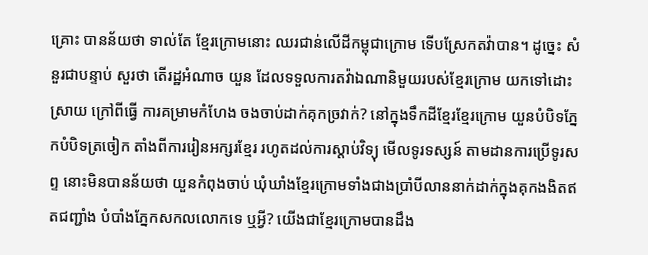គ្រោះ បានន័យថា ទាល់តែ ខ្មែរក្រោមនោះ ឈរជាន់លើដីកម្ពុជាក្រោម ទើបស្រែកតវ៉ាបាន។ ដូច្នេះ សំនួរជាបន្ទាប់ សួរថា តើរដ្ឋអំណាច យួន ដែលទទួលការតវ៉ាឯណានិមួយរបស់ខ្មែរក្រោម យកទៅដោះស្រាយ ក្រៅពីធ្វើ ការគម្រាមកំហែង ចងចាប់ដាក់គុកច្រវាក់? នៅក្នុងទឹកដីខ្មែរខ្មែរក្រោម យួនបំបិទភ្នែកបំបិទត្រចៀក តាំងពីការរៀនអក្សរខ្មែរ រហូតដល់ការស្តាប់វិទ្យុ មើលទូរទស្សន៍ តាមដានការប្រើទូរសព្ទ នោះមិនបានន័យថា យួនកំពុងចាប់ ឃុំឃាំងខ្មែរក្រោមទាំងជាងប្រាំបីលាននាក់ដាក់ក្នុងគុកងងិតឥតជញ្ជាំង បំបាំងភ្នែកសកលលោកទេ ឬអ្វី? យើងជាខ្មែរក្រោមបានដឹង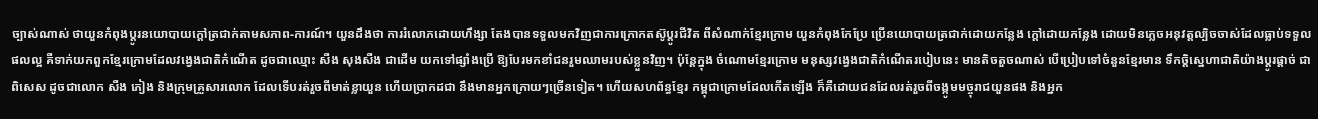ច្បាស់ណាស់ ថាយួនកំពុងប្តូរនយោបាយក្តៅត្រជាក់តាមសភាព-ការណ៍។ យួនដឹងថា ការរំលោភដោយហឹង្សា តែងបានទទួលមកវិញជាការក្រោកតស៊ូប្តូរជីវិត ពីសំណាក់ខ្មែរក្រោម យួនកំពុងកែប្រែ ប្រើនយោបាយត្រជាក់ដោយកន្លែង ក្តៅដោយកន្លែង ដោយមិនភ្លេចអនុវត្តល្បិចចាស់ដែលធ្លាប់ទទួលផលល្អ គឺទាក់យកពួកខ្មែរក្រោមដែលវង្វេងជាតិកំណើត ដូចជាឈ្មោះ សឺង សុងសឺង ជាដើម យកទៅផ្សាំងប្រើ ឱ្យបែរមកខាំជនរួមឈាមរបស់ខ្លួនវិញ។ ប៉ុន្តែក្នុង ចំណោមខ្មែរក្រោម មនុស្សវង្វេងជាតិកំណើតរបៀបនេះ មានតិចតួចណាស់ បើប្រៀបទៅចំនួនខ្មែរមាន ទឹកចិ្តស្នេហាជាតិយ៉ាងប្តូរផ្តាច់ ជាពិសេស ដូចជាលោក សឺង ភៀង និងក្រុមគ្រួសារលោក ដែលទើបរត់រួចពីមាត់ខ្លាយួន ហើយប្រាកដជា នឹងមានអ្នកក្រោយៗច្រើនទៀត។ ហើយសហព័ន្ធខ្មែរ កម្ពុជាក្រោមដែលកើតឡើង ក៏គឺដោយជនដែលរត់រួចពីចង្កូមមច្ចុរាជយួនផង និងអ្នក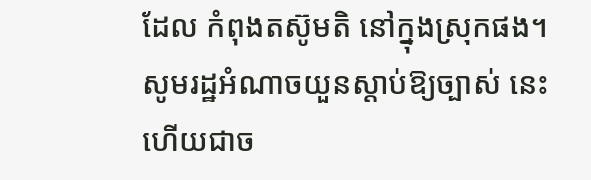ដែល កំពុងតស៊ូមតិ នៅក្នុងស្រុកផង។
សូមរដ្ឋអំណាចយួនស្តាប់ឱ្យច្បាស់ នេះហើយជាច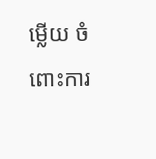ម្លើយ ចំពោះការ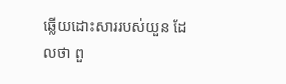ឆ្លើយដោះសាររបស់យួន ដែលថា ពួ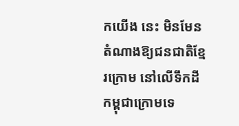កយើង នេះ មិនមែនតំណាងឱ្យជនជាតិខ្មែរក្រោម នៅលើទឹកដីកម្ពុជាក្រោមទេ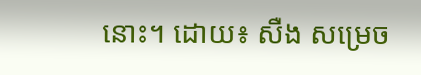នោះ។ ដោយ៖ សឺង សម្រេច